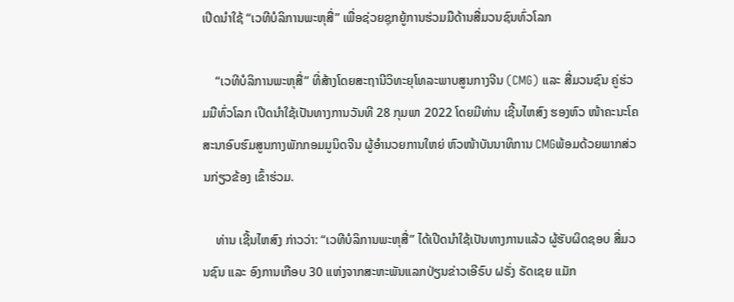ເປີດນຳໃຊ້ “ເວທີບໍລິການພະຫຸສື່” ເພື່ອຊ່ວຍຊຸກຍູ້ການຮ່ວມມືດ້ານສື່ມວນຊົນທົ່ວໂລກ

    “ເວທີບໍລິການພະຫຸສື່” ທີ່ສ້າງໂດຍສະຖານີວິທະຍຸໂທລະພາບສູນກາງຈີນ (CMG) ແລະ ສື່ມວນຊົນ ຄູ່ຮ່ວມມືທົ່ວໂລກ ເປີດນຳໃຊ້ເປັນທາງການວັນທີ 28 ກຸມພາ 2022 ໂດຍມີທ່ານ ເຊີ້ນໄຫສົງ ຮອງຫົວ ໜ້າຄະນະໂຄສະນາອົບຮົມສູນກາງພັກກອມມູນິດຈີນ ຜູ້ອຳນວຍການໃຫຍ່ ຫົວໜ້າບັນນາທິການ CMGພ້ອມດ້ວຍພາກສ່ວນກ່ຽວຂ້ອງ ເຂົ້າຮ່ວມ.

    ທ່ານ ເຊີ້ນໄຫສົງ ກ່າວວ່າ: “ເວທີບໍລິການພະຫຸສື່” ໄດ້ເປີດນຳໃຊ້ເປັນທາງການແລ້ວ ຜູ້ຮັບຜິດຊອບ ສື່ມວນຊົນ ແລະ ອົງການເກືອບ 30 ແຫ່ງຈາກສະຫະພັນແລກປ່ຽນຂ່າວເອີຣົບ ຝຣັ່ງ ຣັດເຊຍ ແມັກ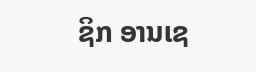ຊິກ ອານເຊ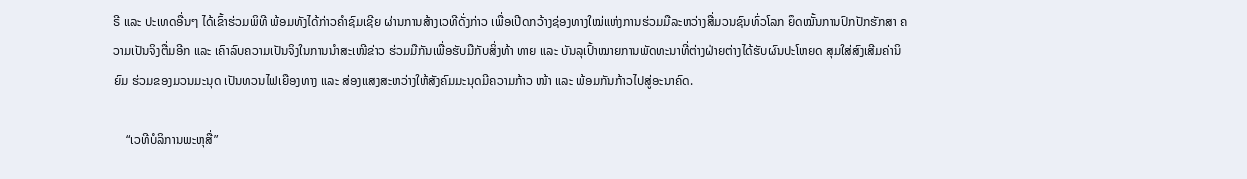ຣີ ແລະ ປະເທດອື່ນໆ ໄດ້ເຂົ້າຮ່ວມພິທີ ພ້ອມທັງໄດ້ກ່າວຄຳຊົມເຊີຍ ຜ່ານການສ້າງເວທີດັ່ງກ່າວ ເພື່ອເປີດກວ້າງຊ່ອງທາງໃໝ່ແຫ່ງການຮ່ວມມືລະຫວ່າງສື່ມວນຊົນທົ່ວໂລກ ຍຶດໝັ້ນການປົກປັກຮັກສາ ຄວາມເປັນຈິງຕື່ມອີກ ແລະ ເຄົາລົບຄວາມເປັນຈິງໃນການນຳສະເໜີຂ່າວ ຮ່ວມມືກັນເພື່ອຮັບມືກັບສິ່ງທ້າ ທາຍ ແລະ ບັນລຸເປົ້າໝາຍການພັດທະນາທີ່ຕ່າງຝ່າຍຕ່າງໄດ້ຮັບຜົນປະໂຫຍດ ສຸມໃສ່ສົງເສີມຄ່ານິຍົມ ຮ່ວມຂອງມວນມະນຸດ ເປັນທວນໄຟເຍືອງທາງ ແລະ ສ່ອງແສງສະຫວ່າງໃຫ້ສັງຄົມມະນຸດມີຄວາມກ້າວ ໜ້າ ແລະ ພ້ອມກັນກ້າວໄປສູ່ອະນາຄົດ.

    “ເວທີບໍລິການພະຫຸສື່”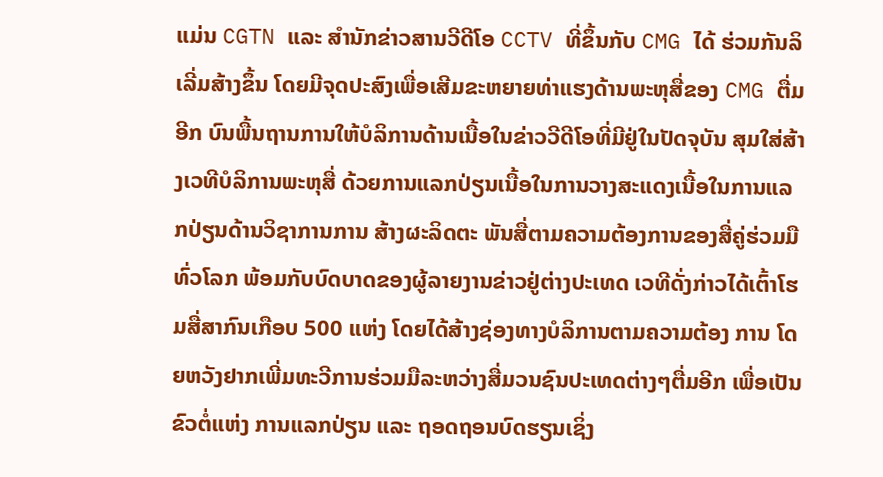ແມ່ນ CGTN ແລະ ສຳນັກຂ່າວສານວີດີໂອ CCTV ທີ່ຂຶ້ນກັບ CMG ໄດ້ ຮ່ວມກັນລິເລີ່ມສ້າງຂຶ້ນ ໂດຍມີຈຸດປະສົງເພື່ອເສີມຂະຫຍາຍທ່າແຮງດ້ານພະຫຸສື່ຂອງ CMG ຕື່ມອີກ ບົນພື້ນຖານການໃຫ້ບໍລິການດ້ານເນື້ອໃນຂ່າວວີດີໂອທີ່ມີຢູ່ໃນປັດຈຸບັນ ສຸມໃສ່ສ້າງເວທີບໍລິການພະຫຸສື່ ດ້ວຍການແລກປ່ຽນເນື້ອໃນການວາງສະແດງເນື້ອໃນການແລກປ່ຽນດ້ານວິຊາການການ ສ້າງຜະລິດຕະ ພັນສື່ຕາມຄວາມຕ້ອງການຂອງສື່ຄູ່ຮ່ວມມືທົ່ວໂລກ ພ້ອມກັບບົດບາດຂອງຜູ້ລາຍງານຂ່າວຢູ່ຕ່າງປະເທດ ເວທີດັ່ງກ່າວໄດ້ເຕົ້າໂຮມສື່ສາກົນເກືອບ 500 ແຫ່ງ ໂດຍໄດ້ສ້າງຊ່ອງທາງບໍລິການຕາມຄວາມຕ້ອງ ການ ໂດຍຫວັງຢາກເພີ່ມທະວີການຮ່ວມມືລະຫວ່າງສື່ມວນຊົນປະເທດຕ່າງໆຕື່ມອີກ ເພື່ອເປັນຂົວຕໍ່ແຫ່ງ ການແລກປ່ຽນ ແລະ ຖອດຖອນບົດຮຽນເຊິ່ງ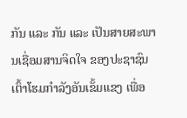ກັນ ແລະ ກັນ ແລະ ເປັນສາຍສະພານເຊື່ອມສານຈິດໃຈ ຂອງປະຊາຊົນ ເຕົ້າໂຮມກຳລັງອັນເຂັ້ມແຂງ ເພື່ອ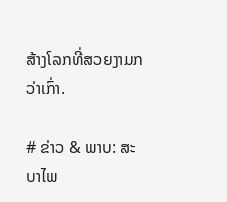ສ້າງໂລກທີ່ສວຍງາມກວ່າເກົ່າ.

# ຂ່າວ & ພາບ: ສະບາໄພ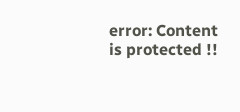error: Content is protected !!